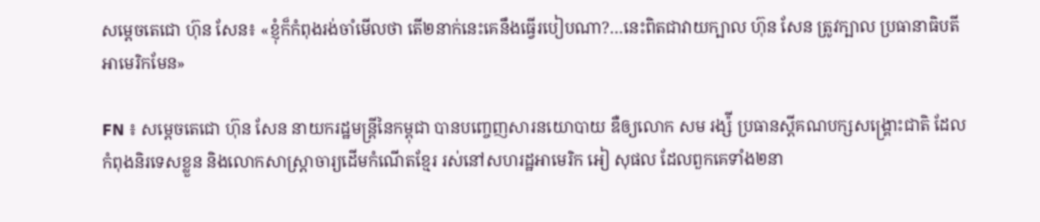សម្តេចតេជោ ហ៊ុន សែន៖ «ខ្ញុំក៏កំពុងរង់ចាំមើលថា តើ២នាក់នេះគេនឹងធ្វើរបៀបណា?…នេះពិតជាវាយក្បាល ហ៊ុន សែន ត្រូវក្បាល ប្រធានាធិបតីអាមេរិកមែន»

FN ៖ សម្តេចតេជោ ហ៊ុន សែន នាយករដ្ឋមន្រ្តីនៃកម្ពុជា បានបញ្ចេញសារនយោបាយ ឌឺឲ្យលោក សម រង្ស៉ី ប្រធានស្តីគណបក្សសង្គ្រោះជាតិ ដែលកំពុងនិរទេសខ្លួន និងលោកសាស្ត្រាចារ្យដើមកំណើតខ្មែរ រស់នៅសហរដ្ឋអាមេរិក អៀ សុផល ដែលពួកគេទាំង២នា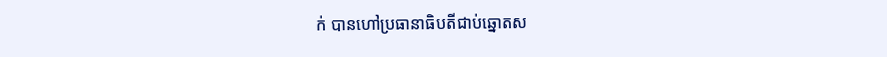ក់ បានហៅប្រធានាធិបតីជាប់ឆ្នោតស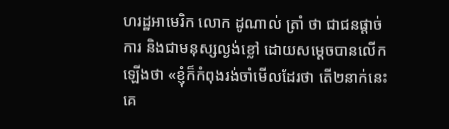ហរដ្ឋអាមេរិក លោក ដូណាល់ ត្រាំ ថា ជាជនផ្តាច់ការ និងជាមនុស្សល្ងង់ខ្លៅ ដោយសម្តេចបានលើកឡើងថា «ខ្ញុំក៏កំពុងរង់ចាំមើលដែរថា តើ២នាក់នេះគេ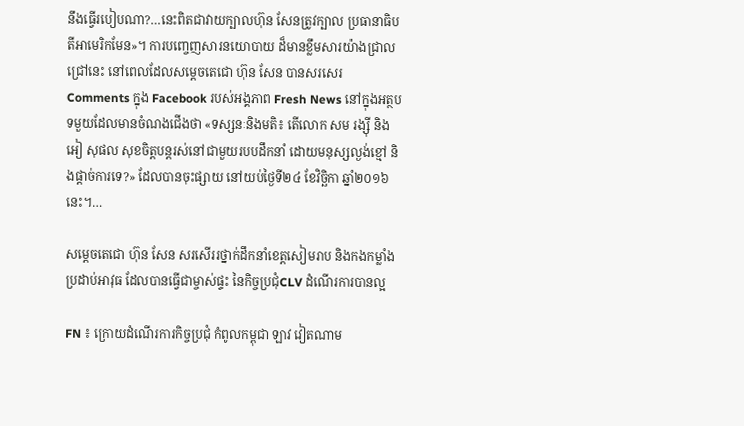នឹងធ្វើរបៀបណា?…នេះពិតជាវាយក្បាលហ៊ុន សែនត្រូវក្បាល ប្រធានាធិបតីអាមេរិកមែន»។ ការបញ្ចេញសារនយោបាយ ដ៏មានខ្លឹមសារយ៉ាងជ្រាលជ្រៅនេះ នៅពេលដែលសម្តេចតេជោ ហ៊ុន សែន បានសរសេរ Comments ក្នុង Facebook របស់អង្គភាព Fresh News នៅក្នុងអត្ថបទមួយដែលមានចំណងជើងថា «ទស្សនៈនិងមតិ៖ តើលោក សម រង្ស៊ី និង អៀ សុផល សុខចិត្តបន្តរស់នៅជាមួយរបបដឹកនាំ ដោយមនុស្សល្ងង់ខ្មៅ និងផ្តាច់ការទេ?» ដែលបានចុះផ្សាយ នៅយប់ថ្ងៃទី២៤ ខែវិច្ឆិកា ឆ្នាំ២០១៦នេះ។…

សម្តេចតេជោ ហ៊ុន សែន សរសើររថ្នាក់ដឹកនាំខេត្តសៀមរាប និងកងកម្លាំងប្រដាប់អាវុធ ដែលបានធ្វើជាម្ចាស់ផ្ទះ នៃកិច្ចប្រជុំCLV ដំណើរការបានល្អ

FN ៖ ក្រោយដំណើរការកិច្ចប្រជុំ កំពូលកម្ពុជា ឡាវ វៀតណាម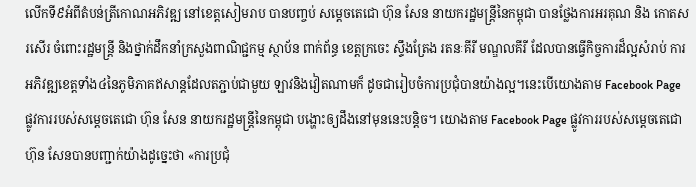លើកទី៩អំពីតំបន់ត្រីកោណអភិវឌ្ឍ នៅខេត្តសៀមរាប បានបញ្ចប់ សម្តេចតេជោ ហ៊ុន សែន នាយករដ្ឋមន្រ្តីនៃកម្ពុជា បានថ្លែងការអរគុណ និង កោតសរសើរ ចំពោះរដ្ឋមន្ត្រី និងថ្នាក់ដឹកនាំក្រសួងពាណិជ្ជកម្ម ស្ថាប័ន ពាក់ព័ន្ធ ខេត្តក្រចេះ ស្ទឹងត្រែង រតនៈគីរី មណ្ឌលគីរី ដែលបានធ្វើកិច្ចការដ៏ល្អសំរាប់ ការអភិវឌ្ឍខេត្តទាំង៤នៃភូមិភាគឥសាន្តដែលតភ្ជាប់ជាមួយ ឡាវនិងវៀតណាមក៏ ដូចជារៀបចំការប្រជុំបានយ៉ាងល្អ។នេះបើយោងតាម Facebook Page ផ្លូវការរបស់សម្តេចតេជោ ហ៊ុន សែន នាយករដ្ឋមន្រ្តីនៃកម្ពុជា បង្ហោះឲ្យដឹងនៅមុននេះបន្តិច។ យោងតាម Facebook Page ផ្លូវការរបស់សម្តេចតេជោ ហ៊ុន សែនបានបញ្ជាក់យ៉ាងដូច្នេះថា «ការប្រជុំ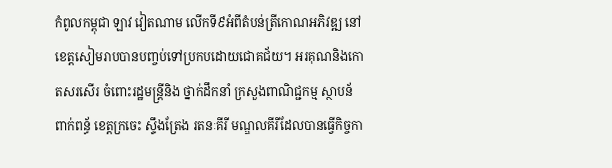កំពូលកម្ពុជា ឡាវ វៀតណាម លើកទី៩អំពីតំបន់ត្រីកោណអភិវឌ្ឍ នៅខេត្តសៀមរាបបានបញ្ចប់ទៅប្រកបដោយជោគជ័យ។ អរគុណនិងកោតសរសើរ ចំពោះរដ្ឋមន្ត្រីនិង ថ្នាក់ដឹកនាំ ក្រសួងពាណិជ្ជកម្ម ស្ថាបន័ ពាក់ពន្ធ័ ខេត្តក្រចេះ ស្ទឹងត្រែង រតនៈគីរី មណ្ឌលគីរីដែលបានធ្វើកិច្ចកា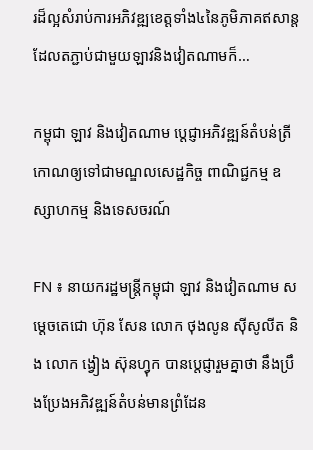រដ៏ល្អសំរាប់ការអភិវឌ្ឍខេត្តទាំង៤នៃភូមិភាគឥសាន្តដែលតភ្ជាប់ជាមួយឡាវនិងវៀតណាមក៏…

កម្ពុជា ឡាវ និងវៀតណាម ប្តេជ្ញាអភិវឌ្ឍន៍តំបន់ត្រីកោណឲ្យទៅជាមណ្ឌលសេដ្ឋកិច្ច ពាណិជ្ជកម្ម ឧស្សាហកម្ម និងទេសចរណ៍

FN ៖ នាយករដ្ឋមន្រ្តីកម្ពុជា ឡាវ និងវៀតណាម សម្តេចតេជោ ហ៊ុន សែន លោក ថុងលូន ស៊ីសូលីត និង លោក ង្វៀង ស៊ុនហ្វុក បានប្តេជ្ញារួមគ្នាថា នឹងប្រឹងប្រែងអភិវឌ្ឍន៍តំបន់មានព្រំដែន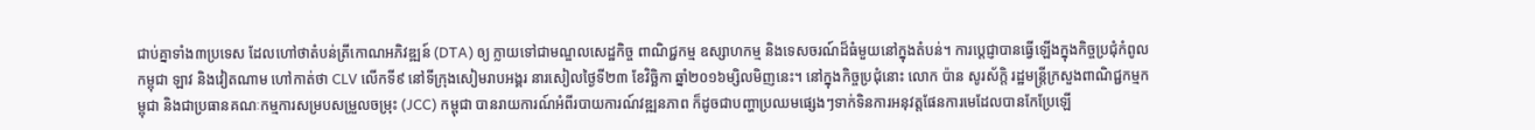ជាប់គ្នាទាំង៣ប្រទេស ដែលហៅថាតំបន់ត្រីកោណអភិវឌ្ឍន៍ (DTA) ឲ្យ ក្លាយទៅជាមណ្ឌលសេដ្ឋកិច្ច ពាណិជ្ជកម្ម ឧស្សាហកម្ម និងទេសចរណ៍ដ៏ធំមួយនៅក្នុងតំបន់។ ការប្តេជ្ញាបានធ្វើឡើងក្នុងកិច្ចប្រជុំកំពូលកម្ពុជា ឡាវ និងវៀតណាម ហៅកាត់ថា CLV លើកទី៩ នៅទីក្រុងសៀមរាបអង្គរ នារសៀលថ្ងៃទី២៣ ខែវិច្ឆិកា ឆ្នាំ២០១៦ម្សិលមិញនេះ។ នៅក្នុងកិច្ចប្រជុំនោះ លោក ប៉ាន សូរស័ក្តិ រដ្ឋមន្រ្តីក្រសួងពាណិជ្ជកម្មកម្ពុជា និងជាប្រធានគណៈកម្មការសម្របសម្រួលចម្រុះ (JCC) កម្ពុជា បានរាយការណ៍អំពីរបាយការណ៍វឌ្ឍនភាព ក៏ដូចជាបញ្ហាប្រឈមផ្សេងៗទាក់ទិនការអនុវត្តផែនការមេដែលបានកែប្រែឡើ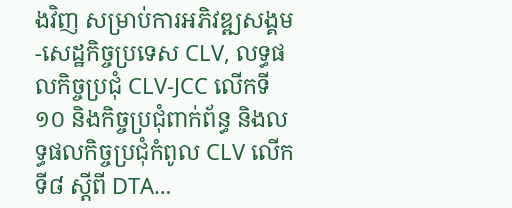ងវិញ សម្រាប់ការអភិវឌ្ឍសង្គម-សេដ្ឋកិច្ចប្រទេស CLV, លទ្ធផលកិច្ចប្រជុំ CLV-JCC លើកទី១០ និងកិច្ចប្រជុំពាក់ព័ន្ធ និងលទ្ធផលកិច្ចប្រជុំកំពូល CLV លើកទី៨ ស្តីពី DTA…